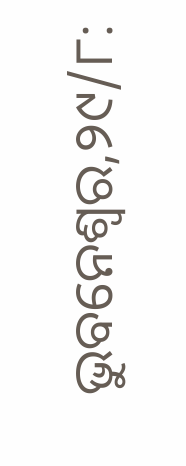ଭୁବନେଶ୍ୱର,୨୯/୮: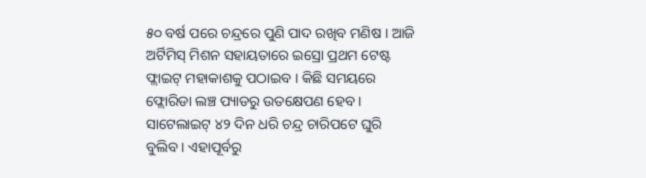୫୦ ବର୍ଷ ପରେ ଚନ୍ଦ୍ରରେ ପୁଣି ପାଦ ରଖିବ ମଣିଷ । ଆଜି ଅର୍ଟିମିସ୍ ମିଶନ ସହାୟତାରେ ଇସ୍ରୋ ପ୍ରଥମ ଟେଷ୍ଟ ଫ୍ଲାଇଟ୍ ମହାକାଶକୁ ପଠାଇବ । କିଛି ସମୟରେ ଫ୍ଲୋରିଡା ଲଞ୍ଚ ପ୍ୟାଡରୁ ଉତକ୍ଷେପଣ ହେବ । ସାଟେଲାଇଟ୍ ୪୨ ଦିନ ଧରି ଚନ୍ଦ୍ର ଚାରିପଟେ ଘୁରି ବୁଲିବ । ଏହାପୂର୍ବରୁ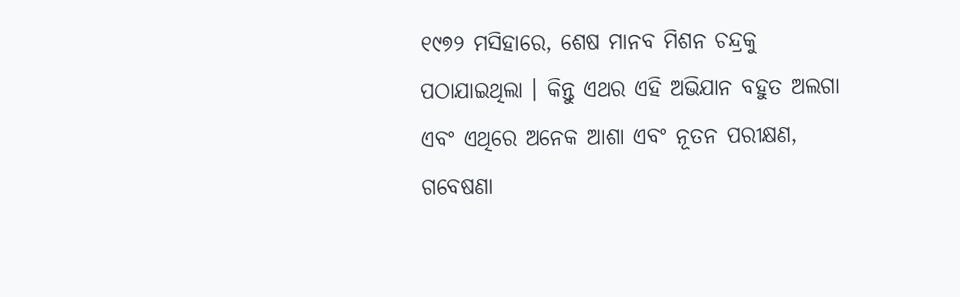୧୯୭୨ ମସିହାରେ, ଶେଷ ମାନବ ମିଶନ ଚନ୍ଦ୍ରକୁ ପଠାଯାଇଥିଲା । କିନ୍ତୁ ଏଥର ଏହି ଅଭିଯାନ ବହୁତ ଅଲଗା ଏବଂ ଏଥିରେ ଅନେକ ଆଶା ଏବଂ ନୂତନ ପରୀକ୍ଷଣ, ଗବେଷଣା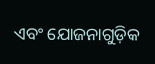ଏବଂ ଯୋଜନାଗୁଡ଼ିକ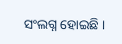ସଂଲଗ୍ନ ହୋଇଛି ।